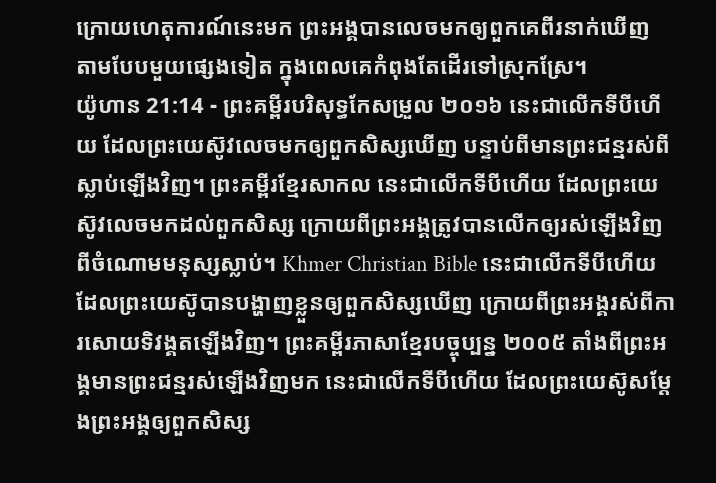ក្រោយហេតុការណ៍នេះមក ព្រះអង្គបានលេចមកឲ្យពួកគេពីរនាក់ឃើញ តាមបែបមួយផ្សេងទៀត ក្នុងពេលគេកំពុងតែដើរទៅស្រុកស្រែ។
យ៉ូហាន 21:14 - ព្រះគម្ពីរបរិសុទ្ធកែសម្រួល ២០១៦ នេះជាលើកទីបីហើយ ដែលព្រះយេស៊ូវលេចមកឲ្យពួកសិស្សឃើញ បន្ទាប់ពីមានព្រះជន្មរស់ពីស្លាប់ឡើងវិញ។ ព្រះគម្ពីរខ្មែរសាកល នេះជាលើកទីបីហើយ ដែលព្រះយេស៊ូវលេចមកដល់ពួកសិស្ស ក្រោយពីព្រះអង្គត្រូវបានលើកឲ្យរស់ឡើងវិញពីចំណោមមនុស្សស្លាប់។ Khmer Christian Bible នេះជាលើកទីបីហើយដែលព្រះយេស៊ូបានបង្ហាញខ្លួនឲ្យពួកសិស្សឃើញ ក្រោយពីព្រះអង្គរស់ពីការសោយទិវង្គតឡើងវិញ។ ព្រះគម្ពីរភាសាខ្មែរបច្ចុប្បន្ន ២០០៥ តាំងពីព្រះអង្គមានព្រះជន្មរស់ឡើងវិញមក នេះជាលើកទីបីហើយ ដែលព្រះយេស៊ូសម្តែងព្រះអង្គឲ្យពួកសិស្ស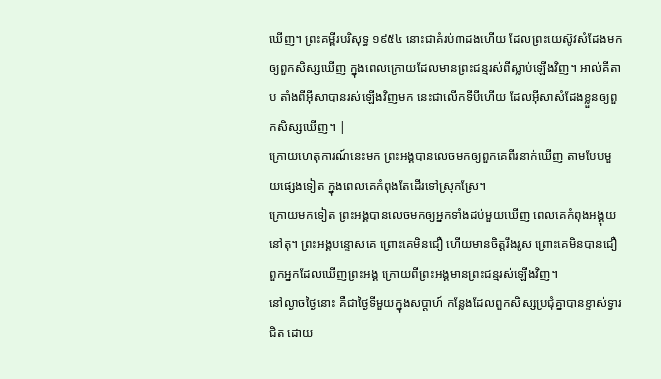ឃើញ។ ព្រះគម្ពីរបរិសុទ្ធ ១៩៥៤ នោះជាគំរប់៣ដងហើយ ដែលព្រះយេស៊ូវសំដែងមក ឲ្យពួកសិស្សឃើញ ក្នុងពេលក្រោយដែលមានព្រះជន្មរស់ពីស្លាប់ឡើងវិញ។ អាល់គីតាប តាំងពីអ៊ីសាបានរស់ឡើងវិញមក នេះជាលើកទីបីហើយ ដែលអ៊ីសាសំដែងខ្លួនឲ្យពួកសិស្សឃើញ។ |
ក្រោយហេតុការណ៍នេះមក ព្រះអង្គបានលេចមកឲ្យពួកគេពីរនាក់ឃើញ តាមបែបមួយផ្សេងទៀត ក្នុងពេលគេកំពុងតែដើរទៅស្រុកស្រែ។
ក្រោយមកទៀត ព្រះអង្គបានលេចមកឲ្យអ្នកទាំងដប់មួយឃើញ ពេលគេកំពុងអង្គុយនៅតុ។ ព្រះអង្គបន្ទោសគេ ព្រោះគេមិនជឿ ហើយមានចិត្តរឹងរូស ព្រោះគេមិនបានជឿពួកអ្នកដែលឃើញព្រះអង្គ ក្រោយពីព្រះអង្គមានព្រះជន្មរស់ឡើងវិញ។
នៅល្ងាចថ្ងៃនោះ គឺជាថ្ងៃទីមួយក្នុងសប្ដាហ៍ កន្លែងដែលពួកសិស្សប្រជុំគ្នាបានខ្ទាស់ទ្វារជិត ដោយ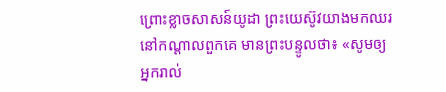ព្រោះខ្លាចសាសន៍យូដា ព្រះយេស៊ូវយាងមកឈរនៅកណ្តាលពួកគេ មានព្រះបន្ទូលថា៖ «សូមឲ្យអ្នករាល់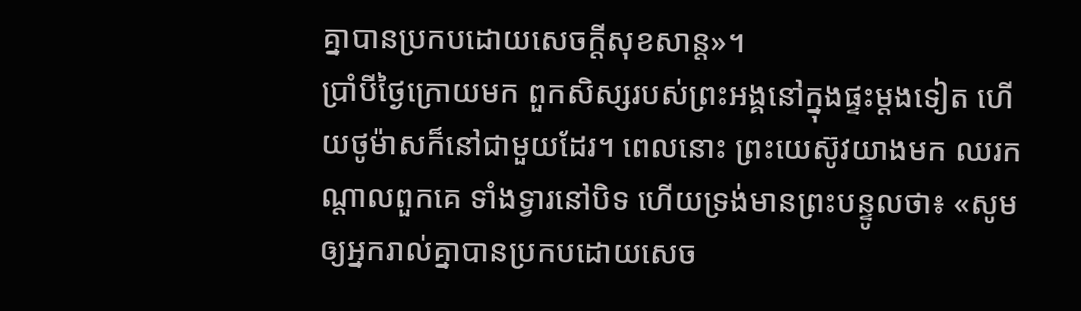គ្នាបានប្រកបដោយសេចក្តីសុខសាន្ត»។
ប្រាំបីថ្ងៃក្រោយមក ពួកសិស្សរបស់ព្រះអង្គនៅក្នុងផ្ទះម្តងទៀត ហើយថូម៉ាសក៏នៅជាមួយដែរ។ ពេលនោះ ព្រះយេស៊ូវយាងមក ឈរកណ្តាលពួកគេ ទាំងទ្វារនៅបិទ ហើយទ្រង់មានព្រះបន្ទូលថា៖ «សូមឲ្យអ្នករាល់គ្នាបានប្រកបដោយសេច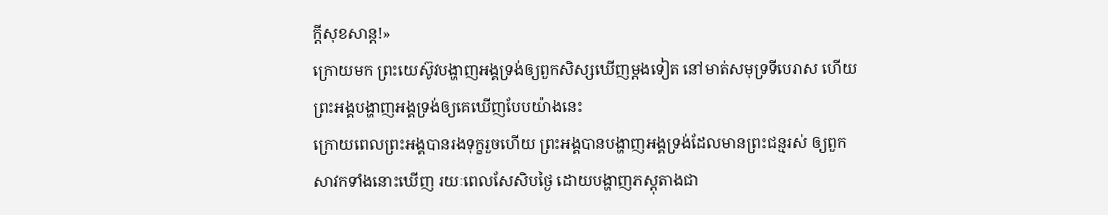ក្តីសុខសាន្ត!»
ក្រោយមក ព្រះយេស៊ូវបង្ហាញអង្គទ្រង់ឲ្យពួកសិស្សឃើញម្តងទៀត នៅមាត់សមុទ្រទីបេរាស ហើយព្រះអង្គបង្ហាញអង្គទ្រង់ឲ្យគេឃើញបែបយ៉ាងនេះ
ក្រោយពេលព្រះអង្គបានរងទុក្ខរួចហើយ ព្រះអង្គបានបង្ហាញអង្គទ្រង់ដែលមានព្រះជន្មរស់ ឲ្យពួកសាវកទាំងនោះឃើញ រយៈពេលសែសិបថ្ងៃ ដោយបង្ហាញភស្តុតាងជា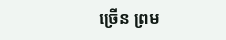ច្រើន ព្រម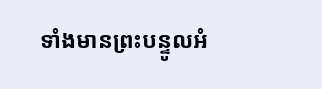ទាំងមានព្រះបន្ទូលអំ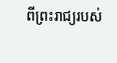ពីព្រះរាជ្យរបស់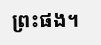ព្រះផង។